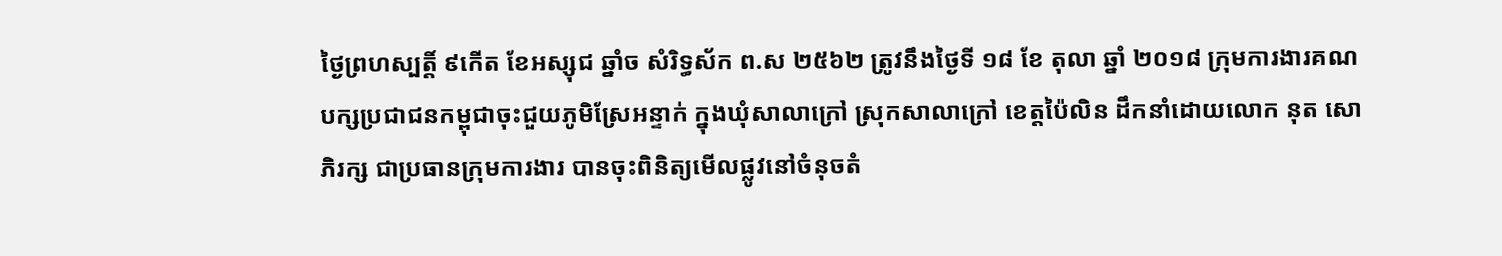ថ្ងៃព្រហស្បត្តិ៍ ៩កើត ខែអស្សុជ ឆ្នាំច សំរិទ្ធស័ក ព.ស ២៥៦២ ត្រូវនឹងថ្ងៃទី ១៨ ខែ តុលា ឆ្នាំ ២០១៨ ក្រុមការងារគណបក្សប្រជាជនកម្ពុជាចុះជួយភូមិស្រែអន្ទាក់ ក្នុងឃុំសាលាក្រៅ ស្រុកសាលាក្រៅ ខេត្តប៉ៃលិន ដឹកនាំដោយលោក នុត សោភិរក្ស ជាប្រធានក្រុមការងារ បានចុះពិនិត្យមើលផ្លូវនៅចំនុចតំ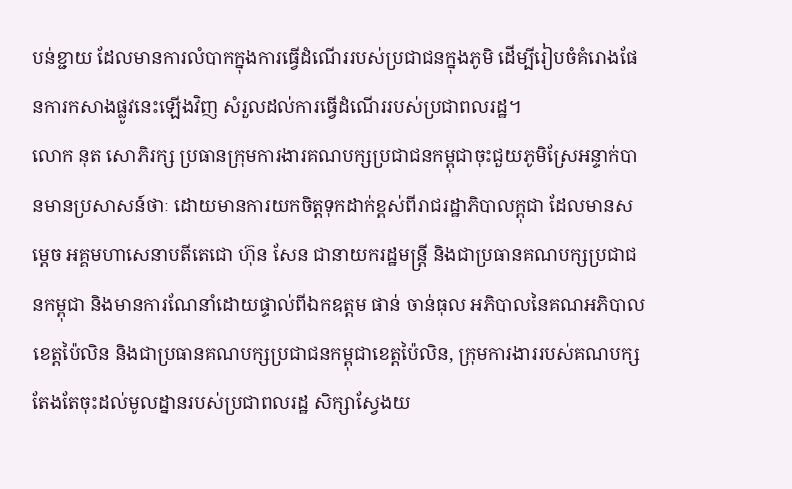បន់ខ្ជាយ ដែលមានការលំបាកក្នុងការធ្វើដំណើររបស់ប្រជាជនក្នុងភូមិ ដើម្បីរៀបចំគំរោងផែនការកសាងផ្លូវនេះឡើងវិញ សំរួលដល់ការធ្វើដំណើររបស់ប្រជាពលរដ្ឋ។
លោក នុត សោភិរក្ស ប្រធានក្រុមការងារគណបក្សប្រជាជនកម្ពុជាចុះជួយភូមិស្រែអន្ទាក់បានមានប្រសាសន៍ថាៈ ដោយមានការយកចិត្តទុកដាក់ខ្ពស់ពីរាជរដ្ឋាភិបាលក្ពុជា ដែលមានសម្តេច អគ្គមហាសេនាបតីតេជោ ហ៊ុន សែន ជានាយករដ្ឋមន្រ្តី និងជាប្រធានគណបក្សប្រជាជនកម្ពុជា និងមានការណែនាំដោយផ្ទាល់ពីឯកឧត្តម ផាន់ ចាន់ធុល អភិបាលនៃគណអភិបាលខេត្តប៉ៃលិន និងជាប្រធានគណបក្សប្រជាជនកម្ពុជាខេត្តប៉ៃលិន, ក្រុមការងាររបស់គណបក្ស តែងតែចុះដល់មូលដ្នានរបស់ប្រជាពលរដ្ឋ សិក្សាស្វែងយ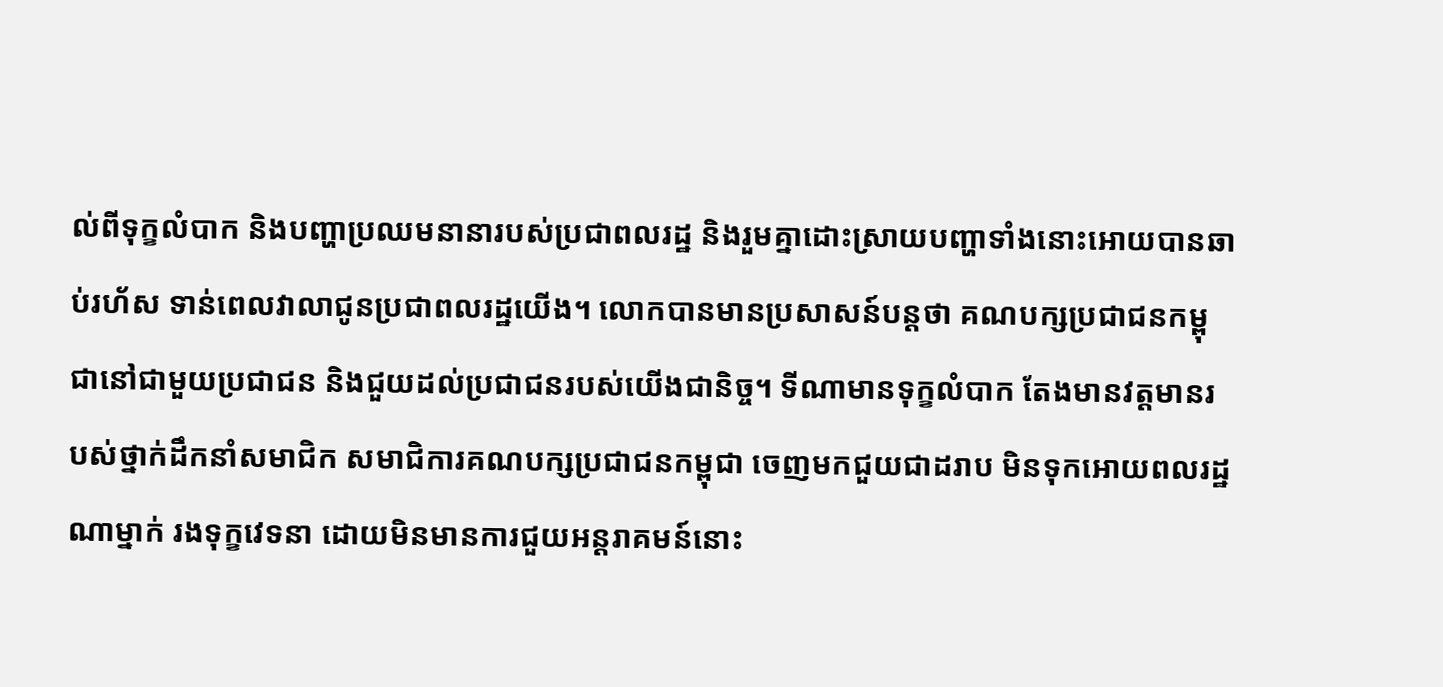ល់ពីទុក្ខលំបាក និងបញ្ហាប្រឈមនានារបស់ប្រជាពលរដ្ឋ និងរួមគ្នាដោះស្រាយបញ្ហាទាំងនោះអោយបានឆាប់រហ័ស ទាន់ពេលវាលាជូនប្រជាពលរដ្ឋយើង។ លោកបានមានប្រសាសន៍បន្តថា គណបក្សប្រជាជនកម្ពុជានៅជាមួយប្រជាជន និងជួយដល់ប្រជាជនរបស់យើងជានិច្ច។ ទីណាមានទុក្ខលំបាក តែងមានវត្តមានរបស់ថ្នាក់ដឹកនាំសមាជិក សមាជិការគណបក្សប្រជាជនកម្ពុជា ចេញមកជួយជាដរាប មិនទុកអោយពលរដ្ឋណាម្នាក់ រងទុក្ខវេទនា ដោយមិនមានការជួយអន្តរាគមន៍នោះ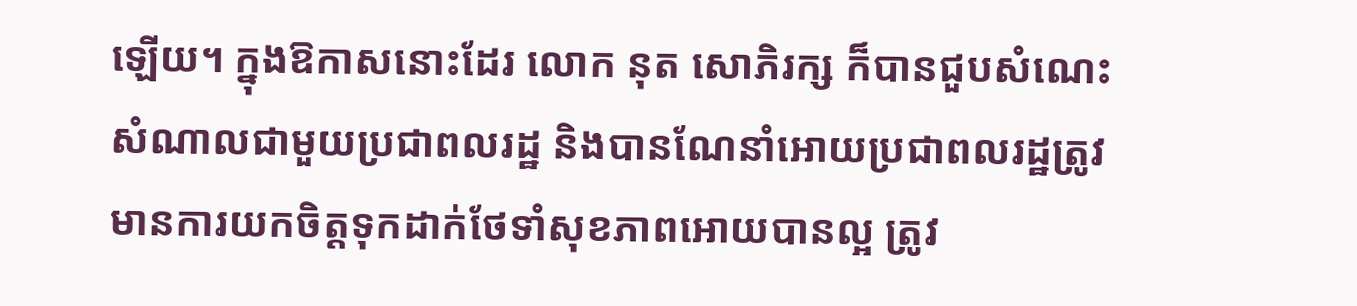ឡើយ។ ក្នុងឱកាសនោះដែរ លោក នុត សោភិរក្ស ក៏បានជួបសំណេះសំណាលជាមួយប្រជាពលរដ្ឋ និងបានណែនាំអោយប្រជាពលរដ្ឋត្រូវមានការយកចិត្តទុកដាក់ថែទាំសុខភាពអោយបានល្អ ត្រូវ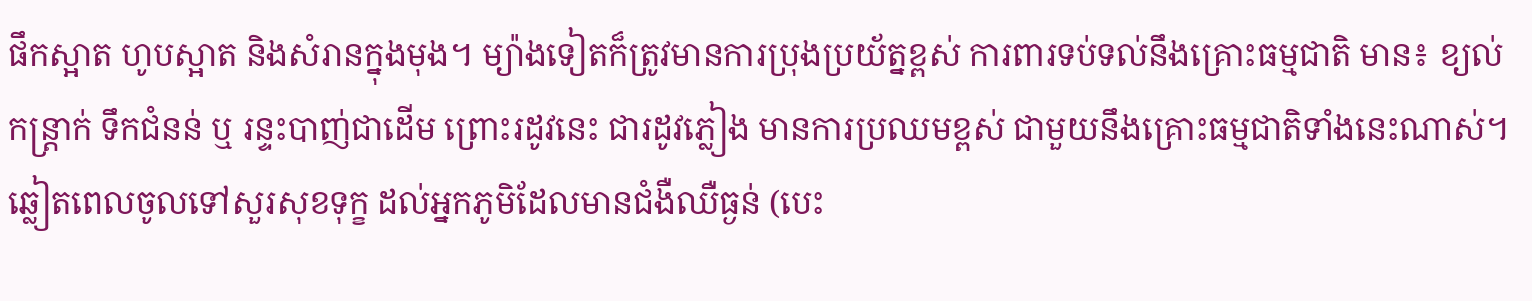ផឹកស្អាត ហូបស្អាត និងសំរានក្នុងមុង។ ម្យ៉ាងទៀតក៏ត្រូវមានការប្រុងប្រយ័ត្នខ្ពស់ ការពារទប់ទល់នឹងគ្រោះធម្មជាតិ មាន៖ ខ្យល់កន្រ្តាក់ ទឹកជំនន់ ឬ រន្ទះបាញ់ជាដើម ព្រោះរដូវនេះ ជារដូវភ្លៀង មានការប្រឈមខ្ពស់ ជាមួយនឹងគ្រោះធម្មជាតិទាំងនេះណាស់។
ឆ្លៀតពេលចូលទៅសួរសុខទុក្ខ ដល់អ្នកភូមិដែលមានជំងឺឈឺធ្ងន់ (បេះ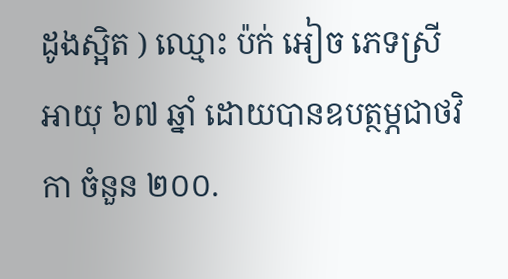ដូងស្អិត ) ឈ្មោះ ប៉ក់ អៀច ភេទស្រី អាយុ ៦៧ ឆ្នាំ ដោយបានឧបត្ថម្ភជាថវិកា ចំនួន ២០០.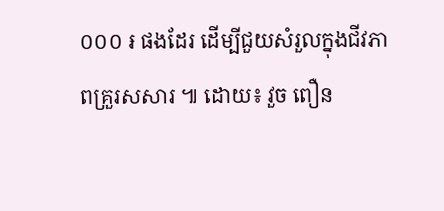០០០ ៛ ផងដែរ ដើម្បីជួយសំរួលក្នុងជីវភាពគ្រួរសសារ ៕ ដោយ៖ វួច ពឿន